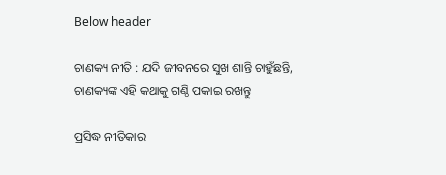Below header

ଚାଣକ୍ୟ ନୀତି : ଯଦି ଜୀବନରେ ସୁଖ ଶାନ୍ତି ଚାହୁଁଛନ୍ତି, ଚାଣକ୍ୟଙ୍କ ଏହି କଥାକୁ ଗଣ୍ଠି ପକାଇ ରଖନ୍ତୁ

ପ୍ରସିଦ୍ଧ ନୀତିକାର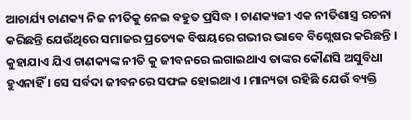ଆଚାର୍ଯ୍ୟ ଚାଣକ୍ୟ ନିଜ ନୀତିକୁ ନେଇ ବହୁତ ପ୍ରସିଦ୍ଧ । ଚାଣକ୍ୟଜୀ ଏକ ନୀତିଶାସ୍ତ୍ର ରଚନା କରିଛନ୍ତି ଯେଉଁଥିରେ ସମାଜର ପ୍ରତ୍ୟେକ ବିଷୟରେ ଗଭୀର ଭାବେ ବିଶ୍ଲେଷର କରିଛନ୍ତି । କୁହାଯାଏ ଯିଏ ଚାଣକ୍ୟଙ୍କ ନୀତି କୁ ଜୀବନରେ ଲଗାଇଥାଏ ତାଙ୍କର କୌଣସି ଅସୁବିଧା ହୁଏନାହିଁ । ସେ ସର୍ବଦା ଜୀବନରେ ସଫଳ ହୋଇଥାଏ । ମାନ୍ୟତା ରହିଛି ଯେଉଁ ବ୍ୟକ୍ତି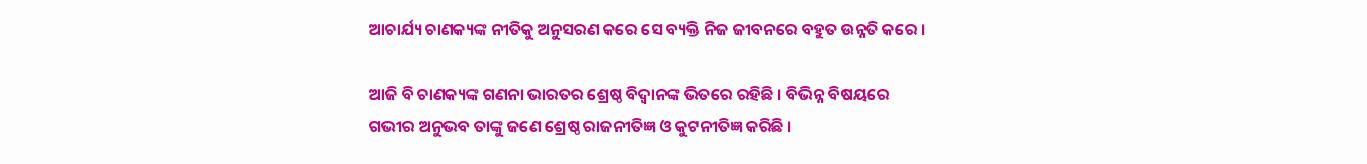ଆଚାର୍ଯ୍ୟ ଚାଣକ୍ୟଙ୍କ ନୀତିକୁ ଅନୁସରଣ କରେ ସେ ବ୍ୟକ୍ତି ନିଜ ଜୀବନରେ ବହୁତ ଉନ୍ନତି କରେ ।

ଆଜି ବି ଚାଣକ୍ୟଙ୍କ ଗଣନା ଭାରତର ଶ୍ରେଷ୍ଠ ବିଦ୍ୱାନଙ୍କ ଭିତରେ ରହିଛି । ବିଭିନ୍ନ ବିଷୟରେ ଗଭୀର ଅନୁଭବ ତାଙ୍କୁ ଜଣେ ଶ୍ରେଷ୍ଠ ରାଜନୀତିଜ୍ଞ ଓ କୁଟନୀତିଜ୍ଞ କରିଛି ।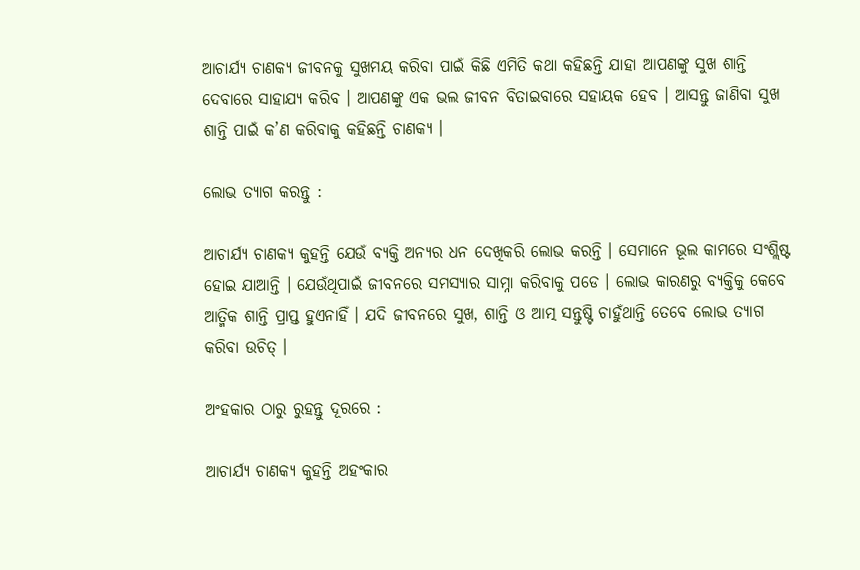ଆଚାର୍ଯ୍ୟ ଚାଣକ୍ୟ ଜୀବନକୁ ସୁଖମୟ କରିବା ପାଇଁ କିଛି ଏମିତି କଥା କହିଛନ୍ତି ଯାହା ଆପଣଙ୍କୁ ସୁଖ ଶାନ୍ତି ଦେବାରେ ସାହାଯ୍ୟ କରିବ । ଆପଣଙ୍କୁ ଏକ ଭଲ ଜୀବନ ବିତାଇବାରେ ସହାୟକ ହେବ । ଆସନ୍ତୁ ଜାଣିବା ସୁଖ ଶାନ୍ତି ପାଇଁ କ’ଣ କରିବାକୁ କହିଛନ୍ତି ଚାଣକ୍ୟ ।

ଲୋଭ ତ୍ୟାଗ କରନ୍ତୁ :

ଆଚାର୍ଯ୍ୟ ଚାଣକ୍ୟ କୁହନ୍ତି ଯେଉଁ ବ୍ୟକ୍ତି ଅନ୍ୟର ଧନ ଦେଖିକରି ଲୋଭ କରନ୍ତି । ସେମାନେ ଭୂଲ କାମରେ ସଂଶ୍ଲିଷ୍ଟ ହୋଇ ଯାଆନ୍ତି । ଯେଉଁଥିପାଇଁ ଜୀବନରେ ସମସ୍ୟାର ସାମ୍ନା କରିବାକୁ ପଡେ । ଲୋଭ କାରଣରୁ ବ୍ୟକ୍ତିକୁ କେବେ ଆତ୍ମିକ ଶାନ୍ତି ପ୍ରାପ୍ତ ହୁଏନାହିଁ । ଯଦି ଜୀବନରେ ସୁଖ, ଶାନ୍ତି ଓ ଆତ୍ମ ସନ୍ତୁଷ୍ଟି ଚାହୁଁଥାନ୍ତି ତେବେ ଲୋଭ ତ୍ୟାଗ କରିବା ଉଚିତ୍‌ ।

ଅଂହକାର ଠାରୁ ରୁହନ୍ତୁ ଦୂରରେ :

ଆଚାର୍ଯ୍ୟ ଚାଣକ୍ୟ କୁହନ୍ତି ଅହଂକାର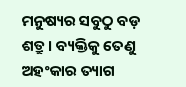ମନୁଷ୍ୟର ସବୁଠୁ ବଡ଼ ଶତ୍ରୁ । ବ୍ୟକ୍ତିକୁ ତେଣୁ ଅହଂକାର ତ୍ୟାଗ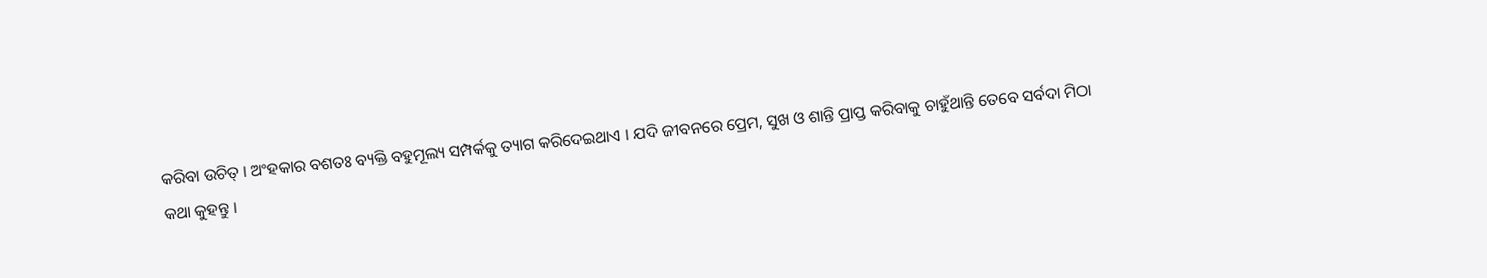କରିବା ଉଚିତ୍‌ । ଅଂହକାର ବଶତଃ ବ୍ୟକ୍ତି ବହୁମୂଲ୍ୟ ସମ୍ପର୍କକୁ ତ୍ୟାଗ କରିଦେଇଥାଏ । ଯଦି ଜୀବନରେ ପ୍ରେମ, ସୁଖ ଓ ଶାନ୍ତି ପ୍ରାପ୍ତ କରିବାକୁ ଚାହୁଁଥାନ୍ତି ତେବେ ସର୍ବଦା ମିଠା କଥା କୁହନ୍ତୁ ।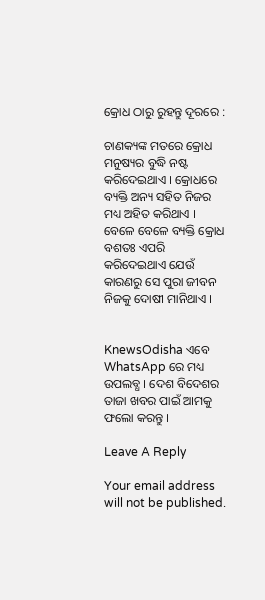କ୍ରୋଧ ଠାରୁ ରୁହନ୍ତୁ ଦୂରରେ :

ଚାଣକ୍ୟଙ୍କ ମତରେ କ୍ରୋଧ ମନୁଷ୍ୟର ବୁଦ୍ଧି ନଷ୍ଟ କରିଦେଇଥାଏ । କ୍ରୋଧରେ ବ୍ୟକ୍ତି ଅନ୍ୟ ସହିତ ନିଜର ମଧ୍ୟ ଅହିତ କରିଥାଏ । ବେଳେ ବେଳେ ବ୍ୟକ୍ତି କ୍ରୋଧ ବଶତଃ ଏପରି କରିଦେଇଥାଏ ଯେଉଁ କାରଣରୁ ସେ ପୁରା ଜୀବନ ନିଜକୁ ଦୋଷୀ ମାନିଥାଏ ।


KnewsOdisha ଏବେ WhatsApp ରେ ମଧ୍ୟ ଉପଲବ୍ଧ । ଦେଶ ବିଦେଶର ତାଜା ଖବର ପାଇଁ ଆମକୁ ଫଲୋ କରନ୍ତୁ ।

Leave A Reply

Your email address will not be published.